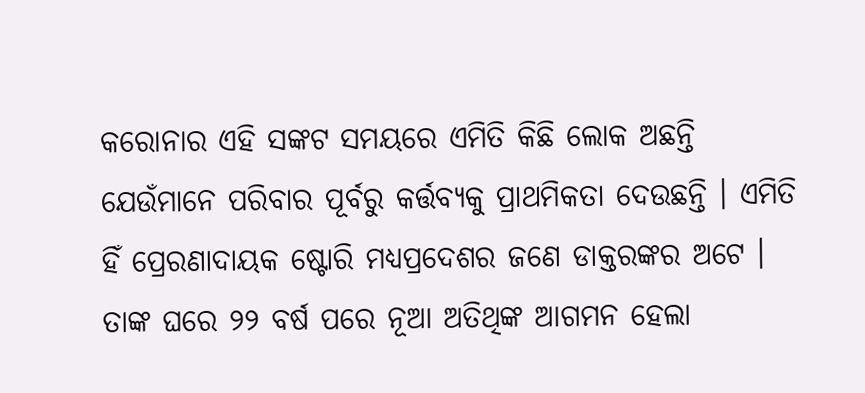କରୋନାର ଏହି ସଙ୍କଟ ସମୟରେ ଏମିତି କିଛି ଲୋକ ଅଛନ୍ତି ଯେଉଁମାନେ ପରିବାର ପୂର୍ବରୁ କର୍ତ୍ତବ୍ୟକୁ ପ୍ରାଥମିକତା ଦେଉଛନ୍ତି । ଏମିତି ହିଁ ପ୍ରେରଣାଦାୟକ ଷ୍ଟୋରି ମଧ୍ୟପ୍ରଦେଶର ଜଣେ ଡାକ୍ତରଙ୍କର ଅଟେ । ତାଙ୍କ ଘରେ ୨୨ ବର୍ଷ ପରେ ନୂଆ ଅତିଥିଙ୍କ ଆଗମନ ହେଲା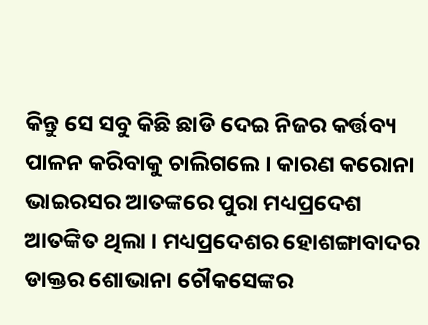କିନ୍ତୁ ସେ ସବୁ କିଛି ଛାଡି ଦେଇ ନିଜର କର୍ତ୍ତବ୍ୟ ପାଳନ କରିବାକୁ ଚାଲିଗଲେ । କାରଣ କରୋନା ଭାଇରସର ଆତଙ୍କରେ ପୁରା ମଧ୍ୟପ୍ରଦେଶ ଆତଙ୍କିତ ଥିଲା । ମଧ୍ୟପ୍ରଦେଶର ହୋଶଙ୍ଗାବାଦର ଡାକ୍ତର ଶୋଭାନା ଚୌକସେଙ୍କର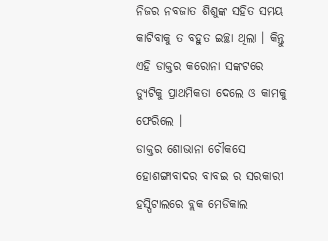ନିଜର ନବଜାତ ଶିଶୁଙ୍କ ସହିତ ସମୟ କାଟିବାକୁ ତ ବହୁତ ଇଚ୍ଛା ଥିଲା । କିନ୍ତୁ ଏହି ଡାକ୍ତର କରୋନା ସଙ୍କଟରେ ଡ୍ଯୁଟିକୁ ପ୍ରାଥମିକତା ଦେଲେ ଓ କାମକୁ ଫେରିଲେ ।
ଡାକ୍ତର ଶୋଭାନା ଚୌକସେ ହୋଶଙ୍ଗାବାଦର ବାବଇ ର ସରକାରୀ ହସ୍ପିଟାଲରେ ବ୍ଲକ ମେଡିକାଲ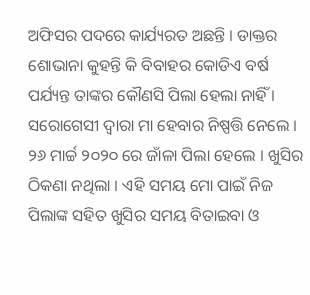ଅଫିସର ପଦରେ କାର୍ଯ୍ୟରତ ଅଛନ୍ତି । ଡାକ୍ତର ଶୋଭାନା କୁହନ୍ତି କି ବିବାହର କୋଡିଏ ବର୍ଷ ପର୍ଯ୍ୟନ୍ତ ତାଙ୍କର କୌଣସି ପିଲା ହେଲା ନାହିଁ । ସରୋଗେସୀ ଦ୍ଵାରା ମା ହେବାର ନିଷ୍ପତ୍ତି ନେଲେ । ୨୬ ମାର୍ଚ୍ଚ ୨୦୨୦ ରେ ଜାଁଳା ପିଲା ହେଲେ । ଖୁସିର ଠିକଣା ନଥିଲା । ଏହି ସମୟ ମୋ ପାଇଁ ନିଜ ପିଲାଙ୍କ ସହିତ ଖୁସିର ସମୟ ବିତାଇବା ଓ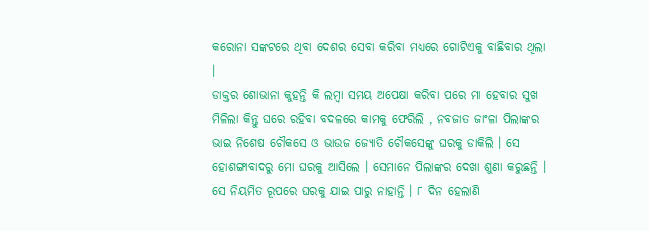କରୋନା ସଙ୍କଟରେ ଥିବା ଦେଶର ସେବା କରିବା ମଧ୍ୟରେ ଗୋଟିଏକୁ ବାଛିବାର ଥିଲା ।
ଡାକ୍ତର ଶୋଭାନା କୁହନ୍ତି କି ଲମ୍ବା ସମୟ ଅପେକ୍ଷା କରିବା ପରେ ମା ହେବାର ସୁଖ ମିଳିଲା କିନ୍ତୁ ଘରେ ରହିବା ବଦଳରେ କାମକୁ ଫେରିଲି , ନବଜାତ ଜାଂଳା ପିଲାଙ୍କର ଭାଇ ନିଶେଷ ଚୌକସେ ଓ ଭାଉଜ ଜ୍ଯୋତି ଚୌକସେଙ୍କୁ ଘରକୁ ଡାକିଲି । ସେ ହୋଶଙ୍ଗାବାଦରୁ ମୋ ଘରକୁ ଆସିଲେ । ସେମାନେ ପିଲାଙ୍କର ଦେଖା ଶୁଣା କରୁଛନ୍ତି । ସେ ନିୟମିତ ରୂପରେ ଘରକୁ ଯାଇ ପାରୁ ନାହାନ୍ତି । ୮ ଦିନ ହେଲାଣି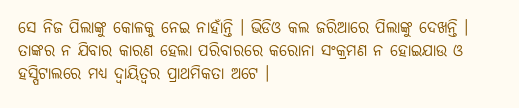ସେ ନିଜ ପିଲାଙ୍କୁ କୋଳକୁ ନେଇ ନାହାଁନ୍ତି । ଭିଡିଓ କଲ ଜରିଆରେ ପିଲାଙ୍କୁ ଦେଖନ୍ତି ।
ତାଙ୍କର ନ ଯିବାର କାରଣ ହେଲା ପରିବାରରେ କରୋନା ସଂକ୍ରମଣ ନ ହୋଇଯାଉ ଓ ହସ୍ପିଟାଲରେ ମଧ୍ୟ ଦ୍ଵାୟିତ୍ଵର ପ୍ରାଥମିକତା ଅଟେ ।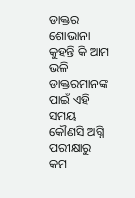ଡାକ୍ତର ଶୋଭାନା କୁହନ୍ତି କି ଆମ ଭଳି ଡାକ୍ତରମାନଙ୍କ ପାଇଁ ଏହି ସମୟ କୌଣସି ଅଗ୍ନି ପରୀକ୍ଷାରୁ କମ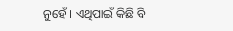ନୁହେଁ । ଏଥିପାଇଁ କିଛି ବି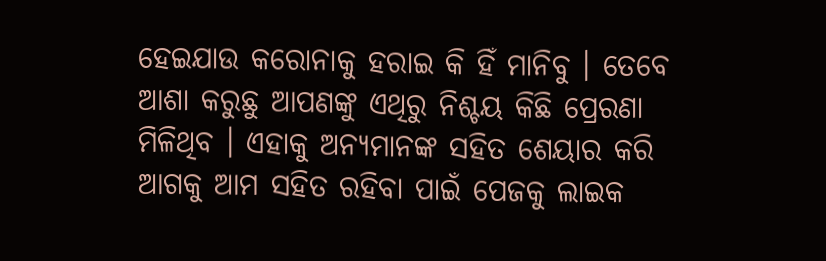ହେଇଯାଉ କରୋନାକୁ ହରାଇ କି ହିଁ ମାନିବୁ । ତେବେ ଆଶା କରୁଛୁ ଆପଣଙ୍କୁ ଏଥିରୁ ନିଶ୍ଚୟ କିଛି ପ୍ରେରଣା ମିଳିଥିବ । ଏହାକୁ ଅନ୍ୟମାନଙ୍କ ସହିତ ଶେୟାର କରି ଆଗକୁ ଆମ ସହିତ ରହିବା ପାଇଁ ପେଜକୁ ଲାଇକ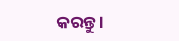କରନ୍ତୁ ।